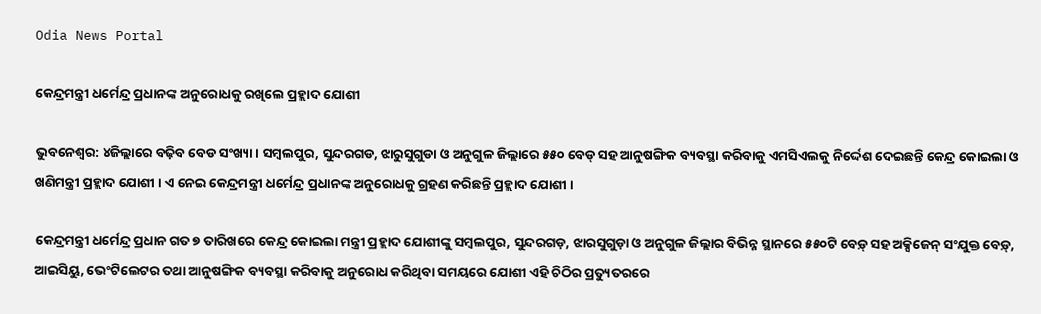Odia News Portal

କେନ୍ଦ୍ରମନ୍ତ୍ରୀ ଧର୍ମେନ୍ଦ୍ର ପ୍ରଧାନଙ୍କ ଅନୁରୋଧକୁ ରଖିଲେ ପ୍ରହ୍ଲାଦ ଯୋଶୀ

ଭୁବନେଶ୍ବର: ୪ଜିଲ୍ଲାରେ ବଢ଼ିବ ବେଡ ସଂଖ୍ୟା । ସମ୍ବଲପୁର, ସୁନ୍ଦରଗଡ, ଝାରୁସୁଗୁଡା ଓ ଅନୁଗୁଳ ଜିଲ୍ଲାରେ ୫୫୦ ବେଡ୍ ସହ ଆନୁଷଙ୍ଗିକ ବ୍ୟବସ୍ଥା କରିବାକୁ ଏମସିଏଲକୁ ନିର୍ଦ୍ଦେଶ ଦେଇଛନ୍ତି କେନ୍ଦ୍ର କୋଇଲା ଓ ଖଣିମନ୍ତ୍ରୀ ପ୍ରହ୍ଲାଦ ଯୋଶୀ । ଏ ନେଇ କେନ୍ଦ୍ରମନ୍ତ୍ରୀ ଧର୍ମେନ୍ଦ୍ର ପ୍ରଧାନଙ୍କ ଅନୁରୋଧକୁ ଗ୍ରହଣ କରିଛନ୍ତି ପ୍ରହ୍ଲାଦ ଯୋଶୀ ।

କେନ୍ଦ୍ରମନ୍ତ୍ରୀ ଧର୍ମେନ୍ଦ୍ର ପ୍ରଧାନ ଗତ ୭ ତାରିଖରେ କେନ୍ଦ୍ର କୋଇଲା ମନ୍ତ୍ରୀ ପ୍ରହ୍ଲାଦ ଯୋଶୀଙ୍କୁ ସମ୍ବଲପୁର, ସୁନ୍ଦରଗଡ଼, ଝାରସୁଗୁଡ଼ା ଓ ଅନୁଗୁଳ ଜିଲ୍ଲାର ବିଭିନ୍ନ ସ୍ଥାନରେ ୫୫୦ଟି ବେଡ଼୍ ସହ ଅକ୍ସିଜେନ୍ ସଂଯୁକ୍ତ ବେଡ଼୍, ଆଇସିୟୁ, ଭେଂଟିଲେଟର ତଥା ଆନୁଷଙ୍ଗିକ ବ୍ୟବସ୍ଥା କରିବାକୁ ଅନୁରୋଧ କରିଥିବା ସମୟରେ ଯୋଶୀ ଏହି ଚିଠିର ପ୍ରତ୍ୟୁତରରେ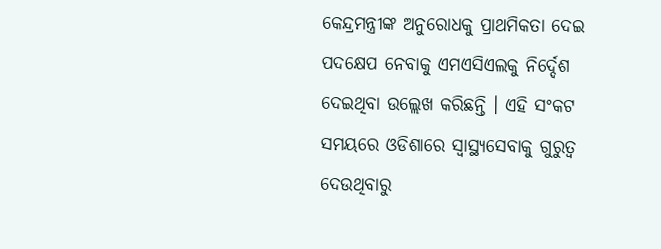କେନ୍ଦ୍ରମନ୍ତ୍ରୀଙ୍କ ଅନୁରୋଧକୁ ପ୍ରାଥମିକତା ଦେଇ ପଦକ୍ଷେପ ନେବାକୁ ଏମଏସିଏଲକୁ ନିର୍ଦ୍ଦେଶ ଦେଇଥିବା ଉଲ୍ଲେଖ କରିଛନ୍ତି । ଏହି ସଂକଟ ସମୟରେ ଓଡିଶାରେ ସ୍ୱାସ୍ଥ୍ୟସେବାକୁ ଗୁରୁତ୍ୱ ଦେଉଥିବାରୁ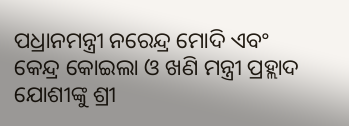ପଧ୍ରାନମନ୍ତ୍ରୀ ନରେନ୍ଦ୍ର ମୋଦି ଏବଂ କେନ୍ଦ୍ର କୋଇଲା ଓ ଖଣି ମନ୍ତ୍ରୀ ପ୍ରହ୍ଲାଦ ଯୋଶୀଙ୍କୁ ଶ୍ରୀ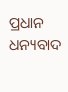ପ୍ରଧାନ ଧନ୍ୟବାଦ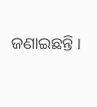ଜଣାଇଛନ୍ତି ।